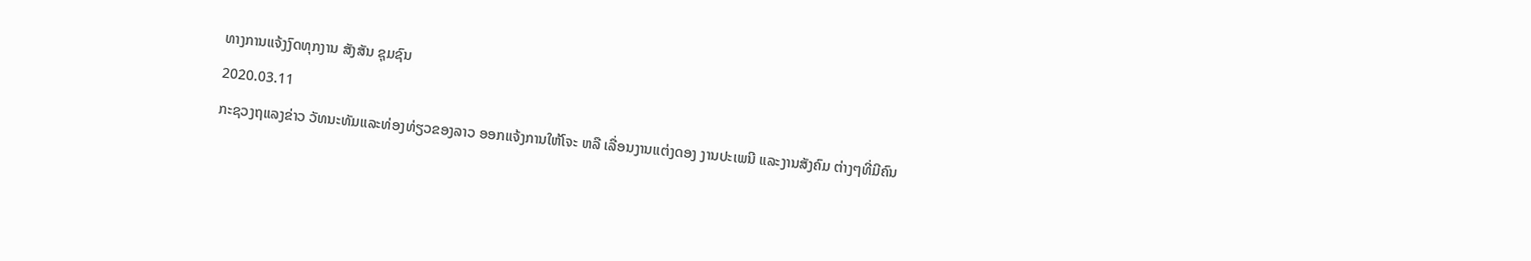ທາງການແຈ້ງງົດທຸກງານ ສັງສັນ ຊຸມຊົນ
2020.03.11
ກະຊວງຖແລງຂ່າວ ວັທນະທັມແລະທ່ອງທ່ຽວຂອງລາວ ອອກແຈ້ງການໃຫ້ໂຈະ ຫລື ເລື່ອນງານແຕ່ງດອງ ງານປະເພນີ ແລະງານສັງຄົມ ຕ່າງໆທີ່ມີຄົນ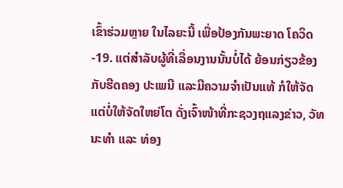ເຂົ້າຮ່ວມຫຼາຍ ໃນໄລຍະນີ້ ເພື່ອປ້ອງກັນພະຍາດ ໂຄວິດ-19. ແຕ່ສໍາລັບຜູ້ທີ່ເລື່ອນງານນັ້ນບໍ່ໄດ້ ຍ້ອນກ່ຽວຂ້ອງກັບຮີດຄອງ ປະເພນີ ແລະມີຄວາມຈໍາເປັນແທ້ ກໍໃຫ້ຈັດ ແຕ່ບໍ່ໃຫ້ຈັດໃຫຍ່ໂຕ ດັ່ງເຈົ້າໜ້າທີ່ກະຊວງຖແລງຂ່າວ, ວັທນະທໍາ ແລະ ທ່ອງ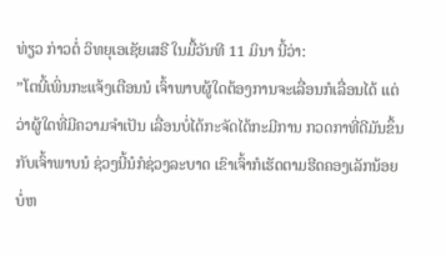ທ່ຽວ ກ່າວຕໍ່ ວິທຍຸເອເຊັຍເສຣີ ໃນມື້ວັນທີ 11 ມິນາ ນີ້ວ່າ:
”ໂຕນີ້ເພິ່ນກະແຈ້ງເຕືອນນໍ ເຈົ້າພາບຜູ້ໃດຕ້ອງການຈະເລື່ອນກໍເລື່ອນໄດ້ ແຕ່ວ່າຜູ້ໃດທີ່ມີຄວາມຈໍາເປັນ ເລື່ອນບໍ່ໄດ້ກະຈັດໄດ້ກະມີການ ກວດກາທີ່ດີມັນຂຶ້ນກັບເຈົ້າພາບນໍ ຊ່ວງນີ້ນໍກໍຊ່ວງລະບາດ ເຂົາເຈົ້າກໍເຮັດຕາມຮີດຄອງເລັກນ້ອຍ ບໍ່ຫ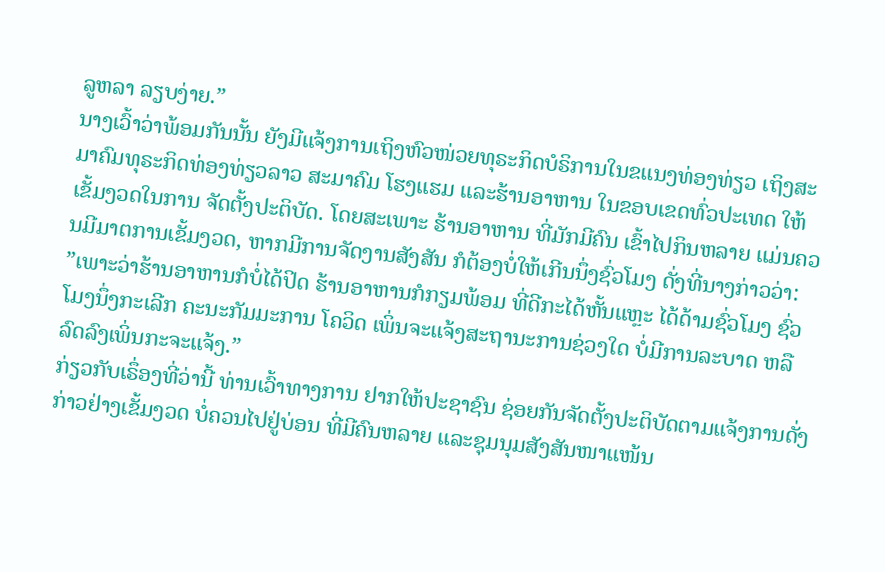ລູຫລາ ລຽບງ່າຍ.”
ນາງເວົ້າວ່າພ້ອມກັນນັ້ນ ຍັງມີແຈ້ງການເຖິງຫົວໜ່ວຍທຸຣະກິດບໍຣິການໃນຂແນງທ່ອງທ່ຽວ ເຖິງສະມາຄົມທຸຣະກິດທ່ອງທ່ຽວລາວ ສະມາຄົມ ໂຮງແຮມ ແລະຮ້ານອາຫານ ໃນຂອບເຂດທົ່ວປະເທດ ໃຫ້ເຂັ້ມງວດໃນການ ຈັດຕັ້ງປະຕິບັດ. ໂດຍສະເພາະ ຮ້ານອາຫານ ທີ່ມັກມີຄົນ ເຂົ້າໄປກິນຫລາຍ ແມ່ນຄວນມີມາຕການເຂັ້ມງວດ, ຫາກມີການຈັດງານສັງສັນ ກໍຕ້ອງບໍ່ໃຫ້ເກີນນຶ່ງຊົ່ວໂມງ ດັ່ງທີ່ນາງກ່າວວ່າ:
”ເພາະວ່າຮ້ານອາຫານກໍບໍ່ໄດ້ປິດ ຮ້ານອາຫານກໍກຽມພ້ອມ ທີ່ດີກະໄດ້ຫັ້ນແຫຼະ ໄດ້ດ້າມຊົ່ວໂມງ ຊົ່ວໂມງນຶ່ງກະເລີກ ຄະນະກັມມະການ ໂຄວິດ ເພິ່ນຈະແຈ້ງສະຖານະການຊ່ວງໃດ ບໍ່ມີການລະບາດ ຫລື ລົດລົງເພິ່ນກະຈະແຈ້ງ.”
ກ່ຽວກັບເຣຶ່ອງທີ່ວ່ານີ້ ທ່ານເວົ້າທາງການ ຢາກໃຫ້ປະຊາຊົນ ຊ່ອຍກັນຈັດຕັ້ງປະຕິບັດຕາມແຈ້ງການດັ່ງກ່າວຢ່າງເຂັ້ມງວດ ບໍ່ຄວນໄປຢູ່ບ່ອນ ທີ່ມີຄົນຫລາຍ ແລະຊຸມນຸມສັງສັນໜາແໜ້ນ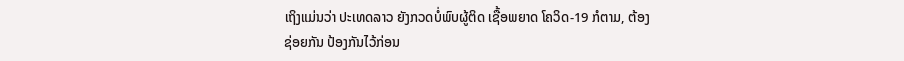ເຖິງແມ່ນວ່າ ປະເທດລາວ ຍັງກວດບໍ່ພົບຜູ້ຕິດ ເຊື້ອພຍາດ ໂຄວິດ-19 ກໍຕາມ, ຕ້ອງຊ່ອຍກັນ ປ້ອງກັນໄວ້ກ່ອນ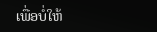ເພື່ອບໍ່ໃຫ້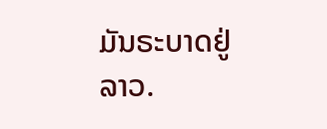ມັນຣະບາດຢູ່ລາວ.